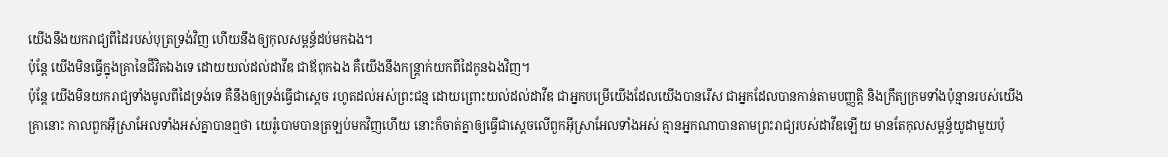យើងនឹងយករាជ្យពីដៃរបស់បុត្រទ្រង់វិញ ហើយនឹងឲ្យកុលសម្ពន័្ធដប់មកឯង។
ប៉ុន្តែ យើងមិនធ្វើក្នុងគ្រានៃជីវិតឯងទេ ដោយយល់ដល់ដាវីឌ ជាឪពុកឯង គឺយើងនឹងកន្ត្រាក់យកពីដៃកូនឯងវិញ។
ប៉ុន្តែ យើងមិនយករាជ្យទាំងមូលពីដៃទ្រង់ទេ គឺនឹងឲ្យទ្រង់ធ្វើជាស្តេច រហូតដល់អស់ព្រះជន្ម ដោយព្រោះយល់ដល់ដាវីឌ ជាអ្នកបម្រើយើងដែលយើងបានរើស ជាអ្នកដែលបានកាន់តាមបញ្ញត្តិ និងក្រឹត្យក្រមទាំងប៉ុន្មានរបស់យើង
គ្រានោះ កាលពួកអ៊ីស្រាអែលទាំងអស់គ្នាបានឮថា យេរ៉ូបោមបានត្រឡប់មកវិញហើយ នោះក៏ចាត់គ្នាឲ្យធ្វើជាស្តេចលើពួកអ៊ីស្រាអែលទាំងអស់ គ្មានអ្នកណាបានតាមព្រះរាជ្យរបស់ដាវីឌឡើយ មានតែកុលសម្ពន័្ធយូដាមួយប៉ុ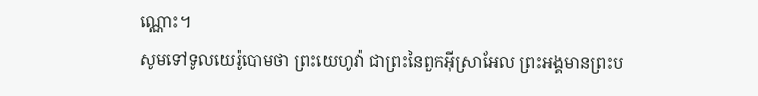ណ្ណោះ។
សូមទៅទូលយេរ៉ូបោមថា ព្រះយេហូវ៉ា ជាព្រះនៃពួកអ៊ីស្រាអែល ព្រះអង្គមានព្រះប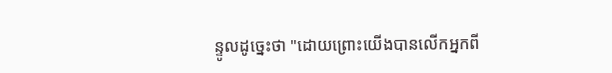ន្ទូលដូច្នេះថា "ដោយព្រោះយើងបានលើកអ្នកពី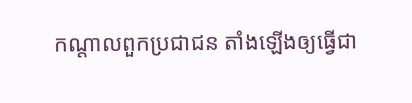កណ្ដាលពួកប្រជាជន តាំងឡើងឲ្យធ្វើជា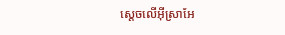ស្តេចលើអ៊ីស្រាអែ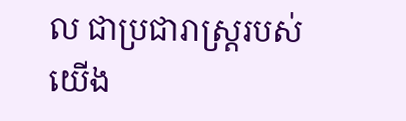ល ជាប្រជារាស្ត្ររបស់យើង